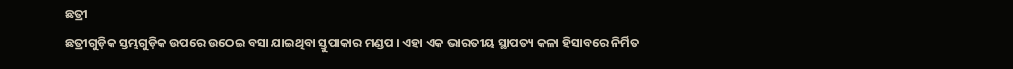ଛତ୍ରୀ
ଛତ୍ରୀଗୁଡ଼ିକ ସ୍ତମ୍ଭଗୁଡ଼ିକ ଉପରେ ଉଠେଇ ବସା ଯାଇଥିବା ସ୍ତୁପାକାର ମଣ୍ଡପ । ଏହା ଏକ ଭାରତୀୟ ସ୍ଥାପତ୍ୟ କଳା ହିସାବରେ ନିର୍ମିତ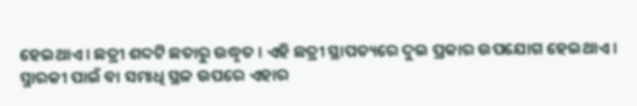ହେଇଥାଏ । ଛତ୍ରୀ ଶବ୍ଦଟି ଛତାରୁ ଉଦ୍ଧୃତ । ଏହି ଛତ୍ରୀ ସ୍ଥାପତ୍ୟରେ ଦୁଇ ପ୍ରକାର ଉପଯୋଗ ହେଇଥାଏ । ସ୍ମାରକୀ ପାଇଁ ବା ସମାଧି ସ୍ଥଳ ଉପରେ ଏହାର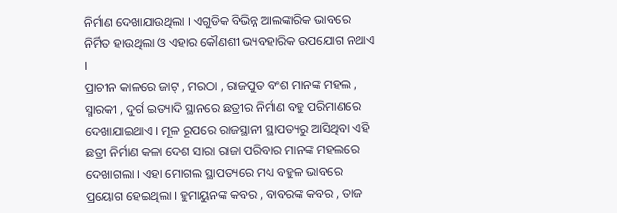ନିର୍ମାଣ ଦେଖାଯାଉଥିଲା । ଏଗୁଡିକ ବିଭିନ୍ନ ଆଲଙ୍କାରିକ ଭାବରେ ନିର୍ମିତ ହାଉଥିଲା ଓ ଏହାର କୌଣଶୀ ଭ୍ୟବହାରିକ ଉପଯୋଗ ନଥାଏ ।
ପ୍ରାଚୀନ କାଳରେ ଜାଟ୍ , ମରଠା , ରାଜପୁତ ବଂଶ ମାନଙ୍କ ମହଲ , ସ୍ମାରକୀ , ଦୁର୍ଗ ଇତ୍ୟାଦି ସ୍ଥାନରେ ଛତ୍ରୀର ନିର୍ମାଣ ବହୁ ପରିମାଣରେ ଦେଖାଯାଇଥାଏ । ମୂଳ ରୂପରେ ରାଜସ୍ଥାନୀ ସ୍ଥାପତ୍ୟରୁ ଆସିଥିବା ଏହି ଛତ୍ରୀ ନିର୍ମାଣ କଳା ଦେଶ ସାରା ରାଜା ପରିବାର ମାନଙ୍କ ମହଲରେ ଦେଖାଗଲା । ଏହା ମୋଗଲ ସ୍ଥାପତ୍ୟରେ ମଧ୍ୟ ବହୁଳ ଭାବରେ ପ୍ରୟୋଗ ହେଇଥିଲା । ହୁମାୟୁନଙ୍କ କବର , ବାବରଙ୍କ କବର , ତାଜ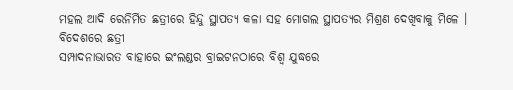ମହଲ ଆଦି ରେନିର୍ମିତ ଛତ୍ରୀରେ ହିନ୍ଦୁ ସ୍ଥାପତ୍ୟ କଳା ସହ ମୋଗଲ ସ୍ଥାପତ୍ୟର ମିଶ୍ରଣ ଦେଖିବାକୁ ମିଳେ ।
ବିଦେଶରେ ଛତ୍ରୀ
ସମ୍ପାଦନାଭାରତ ବାହାରେ ଇଂଲଣ୍ଡର ବ୍ରାଇଟନଠାରେ ବିଶ୍ୱ ଯୁଦ୍ଧରେ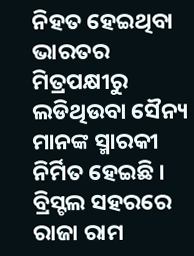ନିହତ ହେଇଥିବା ଭାରତର ମିତ୍ରପକ୍ଷୀରୁ ଲଡିଥିଉବା ସୈନ୍ୟ ମାନଙ୍କ ସ୍ମାରକୀ ନିର୍ମିତ ହେଇଛି । ବ୍ରିସ୍ଟଲ ସହରରେ ରାଜା ରାମ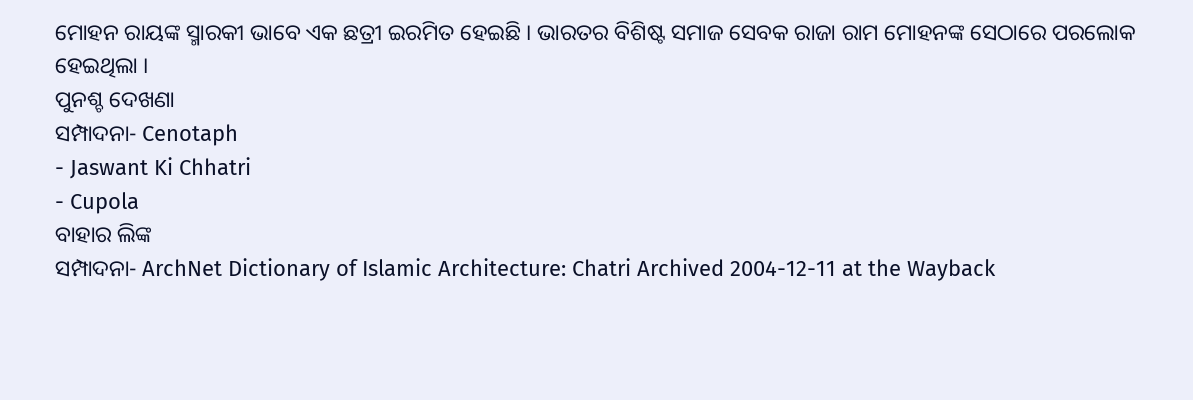ମୋହନ ରାୟଙ୍କ ସ୍ମାରକୀ ଭାବେ ଏକ ଛତ୍ରୀ ଇରମିତ ହେଇଛି । ଭାରତର ବିଶିଷ୍ଟ ସମାଜ ସେବକ ରାଜା ରାମ ମୋହନଙ୍କ ସେଠାରେ ପରଲୋକ ହେଇଥିଲା ।
ପୁନଶ୍ଚ ଦେଖଣା
ସମ୍ପାଦନା- Cenotaph
- Jaswant Ki Chhatri
- Cupola
ବାହାର ଲିଙ୍କ
ସମ୍ପାଦନା- ArchNet Dictionary of Islamic Architecture: Chatri Archived 2004-12-11 at the Wayback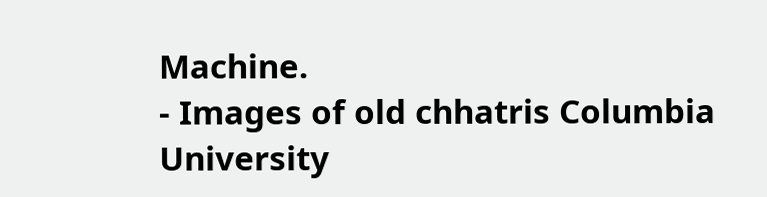Machine.
- Images of old chhatris Columbia University